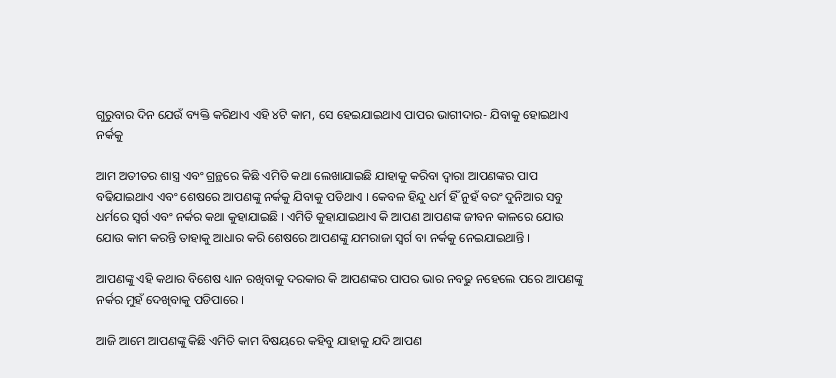ଗୁରୁବାର ଦିନ ଯେଉଁ ବ୍ୟକ୍ତି କରିଥାଏ ଏହି ୪ଟି କାମ, ସେ ହେଇଯାଇଥାଏ ପାପର ଭାଗୀଦାର- ଯିବାକୁ ହୋଇଥାଏ ନର୍କକୁ

ଆମ ଅତୀତର ଶାସ୍ତ୍ର ଏବଂ ଗ୍ରନ୍ଥରେ କିଛି ଏମିତି କଥା ଲେଖାଯାଇଛି ଯାହାକୁ କରିବା ଦ୍ଵାରା ଆପଣଙ୍କର ପାପ ବଢିଯାଇଥାଏ ଏବଂ ଶେଷରେ ଆପଣଙ୍କୁ ନର୍କକୁ ଯିବାକୁ ପଡିଥାଏ । କେବଳ ହିନ୍ଦୁ ଧର୍ମ ହିଁ ନୁହଁ ବରଂ ଦୁନିଆର ସବୁ ଧର୍ମରେ ସ୍ଵର୍ଗ ଏବଂ ନର୍କର କଥା କୁହାଯାଇଛି । ଏମିତି କୁହାଯାଇଥାଏ କି ଆପଣ ଆପଣଙ୍କ ଜୀବନ କାଳରେ ଯୋଉ ଯୋଉ କାମ କରନ୍ତି ତାହାକୁ ଆଧାର କରି ଶେଷରେ ଆପଣଙ୍କୁ ଯମରାଜା ସ୍ଵର୍ଗ ବା ନର୍କକୁ ନେଇଯାଇଥାନ୍ତି ।

ଆପଣଙ୍କୁ ଏହି କଥାର ବିଶେଷ ଧ୍ୟାନ ରଖିବାକୁ ଦରକାର କି ଆପଣଙ୍କର ପାପର ଭାର ନବଢୁ ନହେଲେ ପରେ ଆପଣଙ୍କୁ ନର୍କର ମୁହଁ ଦେଖିବାକୁ ପଡିପାରେ ।

ଆଜି ଆମେ ଆପଣଙ୍କୁ କିଛି ଏମିତି କାମ ବିଷୟରେ କହିବୁ ଯାହାକୁ ଯଦି ଆପଣ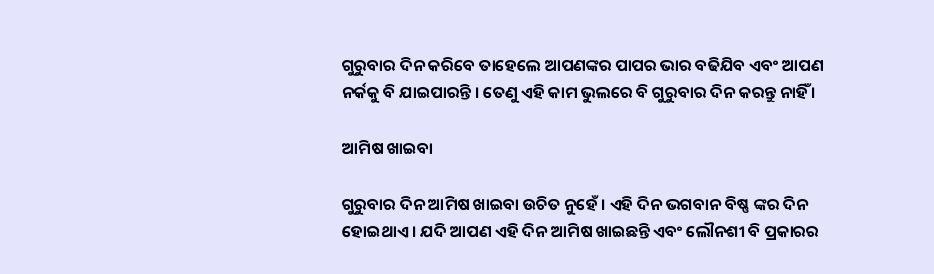ଗୁରୁବାର ଦିନ କରିବେ ତାହେଲେ ଆପଣଙ୍କର ପାପର ଭାର ବଢିଯିବ ଏବଂ ଆପଣ ନର୍କକୁ ବି ଯାଇପାରନ୍ତି । ତେଣୁ ଏହି କାମ ଭୁଲରେ ବି ଗୁରୁବାର ଦିନ କରନ୍ତୁ ନାହିଁ ।

ଆମିଷ ଖାଇବା

ଗୁରୁବାର ଦିନ ଆମିଷ ଖାଇବା ଉଚିତ ନୁହେଁ । ଏହି ଦିନ ଭଗବାନ ବିଷ୍ଣ ଙ୍କର ଦିନ ହୋଇଥାଏ । ଯଦି ଆପଣ ଏହି ଦିନ ଆମିଷ ଖାଇଛନ୍ତି ଏବଂ ଲୌନଶୀ ବି ପ୍ରକାରର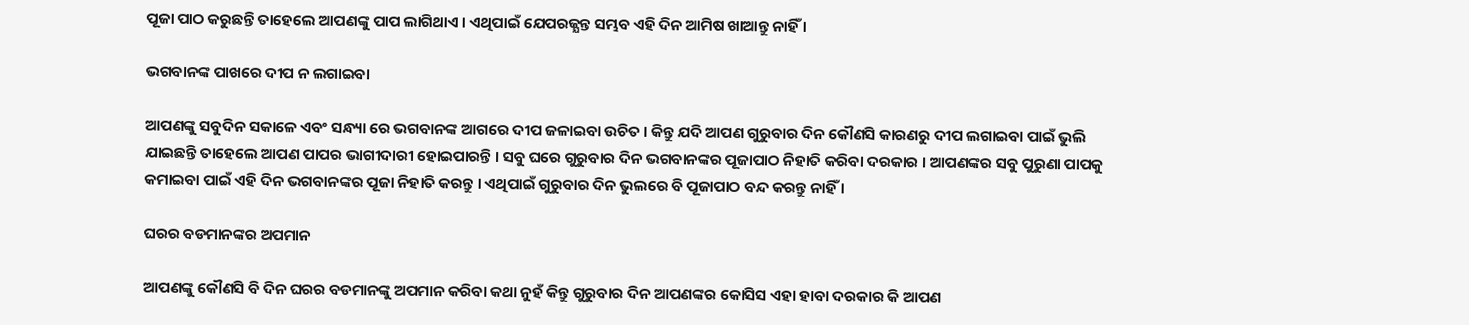ପୂଜା ପାଠ କରୁଛନ୍ତି ତାହେଲେ ଆପଣଙ୍କୁ ପାପ ଲାଗିଥାଏ । ଏଥିପାଇଁ ଯେପରଜ୍ଯନ୍ତ ସମ୍ଭବ ଏହି ଦିନ ଆମିଷ ଖାଆନ୍ତୁ ନାହିଁ ।

ଭଗବାନଙ୍କ ପାଖରେ ଦୀପ ନ ଲଗାଇବା

ଆପଣଙ୍କୁ ସବୁଦିନ ସକାଳେ ଏବଂ ସନ୍ଧ୍ୟା ରେ ଭଗବାନଙ୍କ ଆଗରେ ଦୀପ ଜଳାଇବା ଉଚିତ । କିନ୍ତୁ ଯଦି ଆପଣ ଗୁରୁବାର ଦିନ କୌଣସି କାରଣରୁ ଦୀପ ଲଗାଇବା ପାଇଁ ଭୁଲି ଯାଇଛନ୍ତି ତାହେଲେ ଆପଣ ପାପର ଭାଗୀଦାରୀ ହୋଇପାରନ୍ତି । ସବୁ ଘରେ ଗୁରୁବାର ଦିନ ଭଗବାନଙ୍କର ପୂଜାପାଠ ନିହାତି କରିବା ଦରକାର । ଆପଣଙ୍କର ସବୁ ପୁରୁଣା ପାପକୁ କମାଇବା ପାଇଁ ଏହି ଦିନ ଭଗବାନଙ୍କର ପୂଜା ନିହାତି କରନ୍ତୁ । ଏଥିପାଇଁ ଗୁରୁବାର ଦିନ ଭୁଲରେ ବି ପୂଜାପାଠ ବନ୍ଦ କରନ୍ତୁ ନାହିଁ ।

ଘରର ବଡମାନଙ୍କର ଅପମାନ

ଆପଣଙ୍କୁ କୌଣସି ବି ଦିନ ଘରର ବଡମାନଙ୍କୁ ଅପମାନ କରିବା କଥା ନୁହଁ କିନ୍ତୁ ଗୁରୁବାର ଦିନ ଆପଣଙ୍କର କୋସିସ ଏହା ହାବା ଦରକାର କି ଆପଣ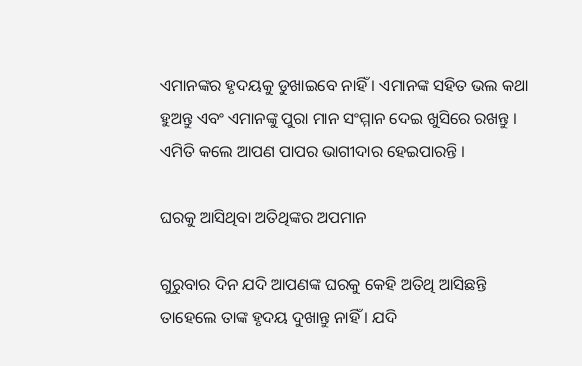ଏମାନଙ୍କର ହୃଦୟକୁ ଡୁଖାଇବେ ନାହିଁ । ଏମାନଙ୍କ ସହିତ ଭଲ କଥା ହୁଅନ୍ତୁ ଏବଂ ଏମାନଙ୍କୁ ପୁରା ମାନ ସଂମ୍ମାନ ଦେଇ ଖୁସିରେ ରଖନ୍ତୁ । ଏମିତି କଲେ ଆପଣ ପାପର ଭାଗୀଦାର ହେଇପାରନ୍ତି ।

ଘରକୁ ଆସିଥିବା ଅତିଥିଙ୍କର ଅପମାନ

ଗୁରୁବାର ଦିନ ଯଦି ଆପଣଙ୍କ ଘରକୁ କେହି ଅତିଥି ଆସିଛନ୍ତି ତାହେଲେ ତାଙ୍କ ହୃଦୟ ଦୁଖାନ୍ତୁ ନାହିଁ । ଯଦି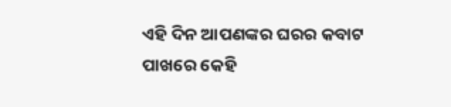ଏହି ଦିନ ଆପଣଙ୍କର ଘରର କବାଟ ପାଖରେ କେହି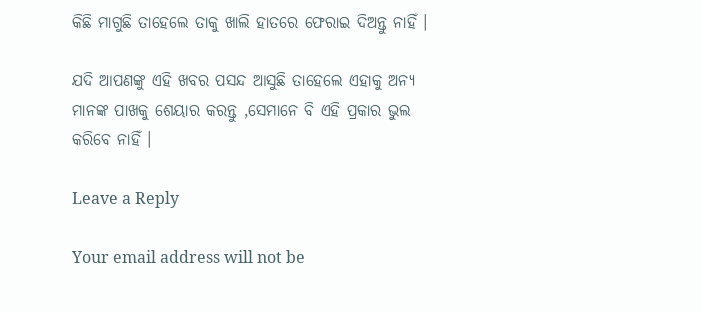କିଛି ମାଗୁଛି ତାହେଲେ ତାକୁ ଖାଲି ହାତରେ ଫେରାଇ ଦିଅନ୍ତୁ ନାହିଁ ।

ଯଦି ଆପଣଙ୍କୁ ଏହି ଖବର ପସନ୍ଦ ଆସୁଛି ତାହେଲେ ଏହାକୁ ଅନ୍ୟ ମାନଙ୍କ ପାଖକୁ ଶେୟାର କରନ୍ତୁ ,ସେମାନେ ବି ଏହି ପ୍ରକାର ଭୁଲ କରିବେ ନାହିଁ ।

Leave a Reply

Your email address will not be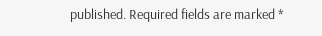published. Required fields are marked *